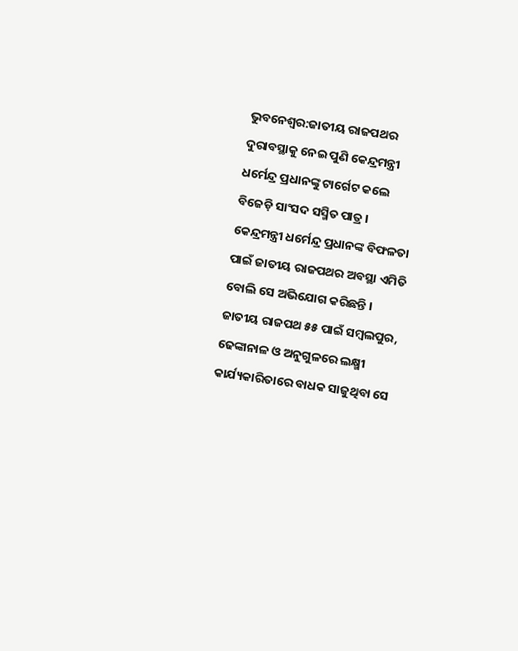ଭୁବନେଶ୍ୱର:ଜାତୀୟ ରାଜପଥର ଦୁରାବସ୍ଥାକୁ ନେଇ ପୁଣି କେନ୍ଦ୍ରମନ୍ତ୍ରୀ ଧର୍ମେନ୍ଦ୍ର ପ୍ରଧାନଙ୍କୁ ଟାର୍ଗେଟ କଲେ ବିଜେଡ଼ି ସାଂସଦ ସସ୍ମିତ ପାତ୍ର । କେନ୍ଦ୍ରମନ୍ତ୍ରୀ ଧର୍ମେନ୍ଦ୍ର ପ୍ରଧାନଙ୍କ ବିଫଳତା ପାଇଁ ଜାତୀୟ ରାଜପଥର ଅବସ୍ଥା ଏମିତି ବୋଲି ସେ ଅଭିଯୋଗ କରିଛନ୍ତି । ଜାତୀୟ ରାଜପଥ ୫୫ ପାଇଁ ସମ୍ବଲପୁର, ଢେଙ୍କାନାଳ ଓ ଅନୁଗୁଳରେ ଲକ୍ଷ୍ମୀ କାର୍ଯ୍ୟକାରିତାରେ ବାଧକ ସାଜୁଥିବା ସେ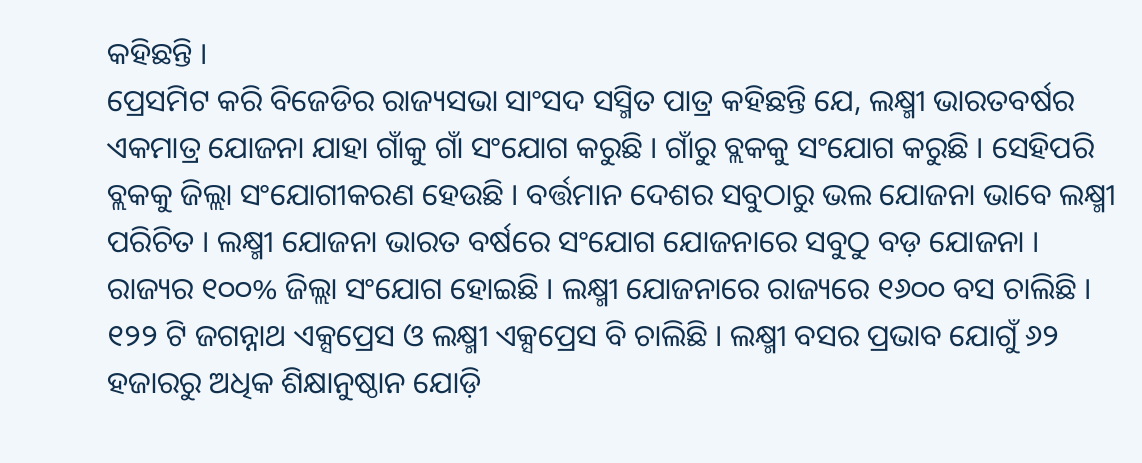କହିଛନ୍ତି ।
ପ୍ରେସମିଟ କରି ବିଜେଡିର ରାଜ୍ୟସଭା ସାଂସଦ ସସ୍ମିତ ପାତ୍ର କହିଛନ୍ତି ଯେ, ଲକ୍ଷ୍ମୀ ଭାରତବର୍ଷର ଏକମାତ୍ର ଯୋଜନା ଯାହା ଗାଁକୁ ଗାଁ ସଂଯୋଗ କରୁଛି । ଗାଁରୁ ବ୍ଲକକୁ ସଂଯୋଗ କରୁଛି । ସେହିପରି ବ୍ଲକକୁ ଜିଲ୍ଲା ସଂଯୋଗୀକରଣ ହେଉଛି । ବର୍ତ୍ତମାନ ଦେଶର ସବୁଠାରୁ ଭଲ ଯୋଜନା ଭାବେ ଲକ୍ଷ୍ମୀ ପରିଚିତ । ଲକ୍ଷ୍ମୀ ଯୋଜନା ଭାରତ ବର୍ଷରେ ସଂଯୋଗ ଯୋଜନାରେ ସବୁଠୁ ବଡ଼ ଯୋଜନା । ରାଜ୍ୟର ୧୦୦% ଜିଲ୍ଲା ସଂଯୋଗ ହୋଇଛି । ଲକ୍ଷ୍ମୀ ଯୋଜନାରେ ରାଜ୍ୟରେ ୧୬୦୦ ବସ ଚାଲିଛି । ୧୨୨ ଟି ଜଗନ୍ନାଥ ଏକ୍ସପ୍ରେସ ଓ ଲକ୍ଷ୍ମୀ ଏକ୍ସପ୍ରେସ ବି ଚାଲିଛି । ଲକ୍ଷ୍ମୀ ବସର ପ୍ରଭାବ ଯୋଗୁଁ ୬୨ ହଜାରରୁ ଅଧିକ ଶିକ୍ଷାନୁଷ୍ଠାନ ଯୋଡ଼ି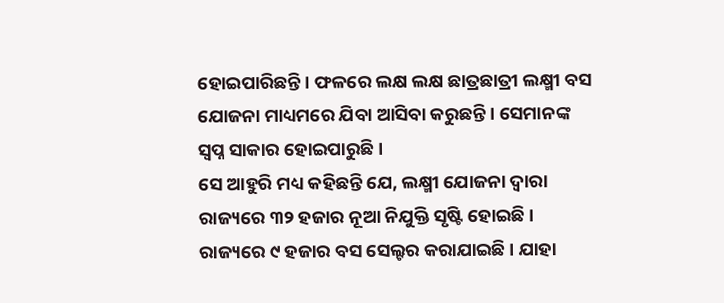ହୋଇପାରିଛନ୍ତି । ଫଳରେ ଲକ୍ଷ ଲକ୍ଷ ଛାତ୍ରଛାତ୍ରୀ ଲକ୍ଷ୍ମୀ ବସ ଯୋଜନା ମାଧ୍ୟମରେ ଯିବା ଆସିବା କରୁଛନ୍ତି । ସେମାନଙ୍କ ସ୍ୱପ୍ନ ସାକାର ହୋଇପାରୁଛି ।
ସେ ଆହୁରି ମଧ୍ୟ କହିଛନ୍ତି ଯେ, ଲକ୍ଷ୍ମୀ ଯୋଜନା ଦ୍ୱାରା ରାଜ୍ୟରେ ୩୨ ହଜାର ନୂଆ ନିଯୁକ୍ତି ସୃଷ୍ଟି ହୋଇଛି । ରାଜ୍ୟରେ ୯ ହଜାର ବସ ସେଲ୍ଟର କରାଯାଇଛି । ଯାହା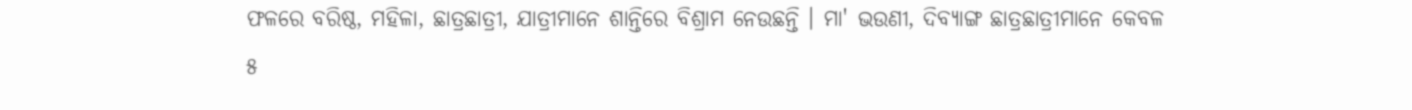ଫଳରେ ବରିଷ୍ଠ, ମହିଳା, ଛାତ୍ରଛାତ୍ରୀ, ଯାତ୍ରୀମାନେ ଶାନ୍ତିରେ ବିଶ୍ରାମ ନେଉଛନ୍ତି । ମା' ଭଉଣୀ, ଦିବ୍ୟାଙ୍ଗ ଛାତ୍ରଛାତ୍ରୀମାନେ କେବଳ ୫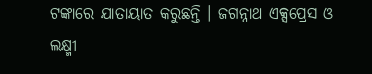ଟଙ୍କାରେ ଯାତାୟାତ କରୁଛନ୍ତି । ଜଗନ୍ନାଥ ଏକ୍ସପ୍ରେସ ଓ ଲକ୍ଷ୍ମୀ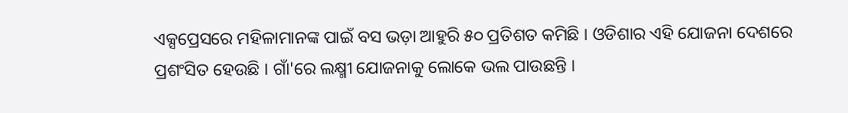ଏକ୍ସପ୍ରେସରେ ମହିଳାମାନଙ୍କ ପାଇଁ ବସ ଭଡ଼ା ଆହୁରି ୫୦ ପ୍ରତିଶତ କମିଛି । ଓଡିଶାର ଏହି ଯୋଜନା ଦେଶରେ ପ୍ରଶଂସିତ ହେଉଛି । ଗାଁ'ରେ ଲକ୍ଷ୍ମୀ ଯୋଜନାକୁ ଲୋକେ ଭଲ ପାଉଛନ୍ତି ।